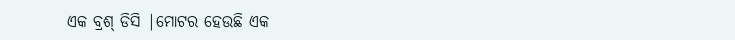ଏକ ବ୍ରଶ୍ ଡିସି |ମୋଟର ହେଉଛି ଏକ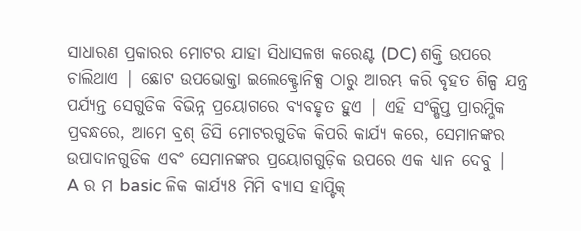ସାଧାରଣ ପ୍ରକାରର ମୋଟର ଯାହା ସିଧାସଳଖ କରେଣ୍ଟ (DC) ଶକ୍ତି ଉପରେ ଚାଲିଥାଏ | ଛୋଟ ଉପଭୋକ୍ତା ଇଲେକ୍ଟ୍ରୋନିକ୍ସ ଠାରୁ ଆରମ୍ଭ କରି ବୃହତ ଶିଳ୍ପ ଯନ୍ତ୍ର ପର୍ଯ୍ୟନ୍ତ ସେଗୁଡିକ ବିଭିନ୍ନ ପ୍ରୟୋଗରେ ବ୍ୟବହୃତ ହୁଏ | ଏହି ସଂକ୍ଷିପ୍ତ ପ୍ରାରମ୍ଭିକ ପ୍ରବନ୍ଧରେ, ଆମେ ବ୍ରଶ୍ ଡିସି ମୋଟରଗୁଡିକ କିପରି କାର୍ଯ୍ୟ କରେ, ସେମାନଙ୍କର ଉପାଦାନଗୁଡିକ ଏବଂ ସେମାନଙ୍କର ପ୍ରୟୋଗଗୁଡ଼ିକ ଉପରେ ଏକ ଧ୍ୟାନ ଦେବୁ |
A ର ମ basic ଳିକ କାର୍ଯ୍ୟ8 ମିମି ବ୍ୟାସ ହାପ୍ଟିକ୍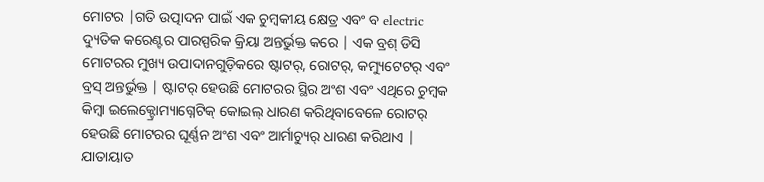ମୋଟର |ଗତି ଉତ୍ପାଦନ ପାଇଁ ଏକ ଚୁମ୍ବକୀୟ କ୍ଷେତ୍ର ଏବଂ ବ electric ଦ୍ୟୁତିକ କରେଣ୍ଟର ପାରସ୍ପରିକ କ୍ରିୟା ଅନ୍ତର୍ଭୁକ୍ତ କରେ | ଏକ ବ୍ରଶ୍ ଡିସି ମୋଟରର ମୁଖ୍ୟ ଉପାଦାନଗୁଡ଼ିକରେ ଷ୍ଟାଟର୍, ରୋଟର୍, କମ୍ୟୁଟେଟର୍ ଏବଂ ବ୍ରସ୍ ଅନ୍ତର୍ଭୁକ୍ତ | ଷ୍ଟାଟର୍ ହେଉଛି ମୋଟରର ସ୍ଥିର ଅଂଶ ଏବଂ ଏଥିରେ ଚୁମ୍ବକ କିମ୍ବା ଇଲେକ୍ଟ୍ରୋମ୍ୟାଗ୍ନେଟିକ୍ କୋଇଲ୍ ଧାରଣ କରିଥିବାବେଳେ ରୋଟର୍ ହେଉଛି ମୋଟରର ଘୂର୍ଣ୍ଣନ ଅଂଶ ଏବଂ ଆର୍ମାଚ୍ୟୁର୍ ଧାରଣ କରିଥାଏ | ଯାତାୟାତ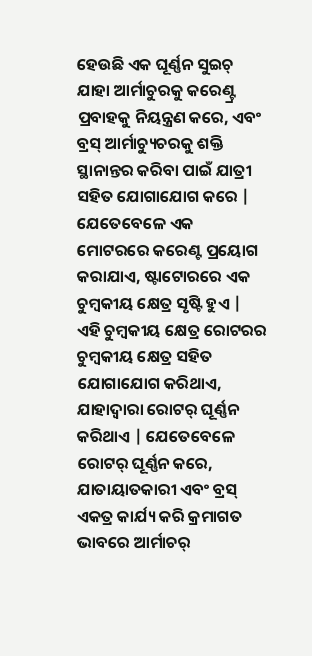ହେଉଛି ଏକ ଘୂର୍ଣ୍ଣନ ସୁଇଚ୍ ଯାହା ଆର୍ମାଚୁରକୁ କରେଣ୍ଟ୍ର ପ୍ରବାହକୁ ନିୟନ୍ତ୍ରଣ କରେ, ଏବଂ ବ୍ରସ୍ ଆର୍ମାଚ୍ୟୁଚରକୁ ଶକ୍ତି ସ୍ଥାନାନ୍ତର କରିବା ପାଇଁ ଯାତ୍ରୀ ସହିତ ଯୋଗାଯୋଗ କରେ |
ଯେତେବେଳେ ଏକ ମୋଟରରେ କରେଣ୍ଟ ପ୍ରୟୋଗ କରାଯାଏ, ଷ୍ଟାଟୋରରେ ଏକ ଚୁମ୍ବକୀୟ କ୍ଷେତ୍ର ସୃଷ୍ଟି ହୁଏ | ଏହି ଚୁମ୍ବକୀୟ କ୍ଷେତ୍ର ରୋଟରର ଚୁମ୍ବକୀୟ କ୍ଷେତ୍ର ସହିତ ଯୋଗାଯୋଗ କରିଥାଏ, ଯାହାଦ୍ୱାରା ରୋଟର୍ ଘୂର୍ଣ୍ଣନ କରିଥାଏ | ଯେତେବେଳେ ରୋଟର୍ ଘୂର୍ଣ୍ଣନ କରେ, ଯାତାୟାତକାରୀ ଏବଂ ବ୍ରସ୍ ଏକତ୍ର କାର୍ଯ୍ୟ କରି କ୍ରମାଗତ ଭାବରେ ଆର୍ମାଚର୍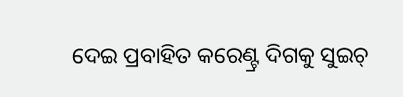ଦେଇ ପ୍ରବାହିତ କରେଣ୍ଟ୍ର ଦିଗକୁ ସୁଇଚ୍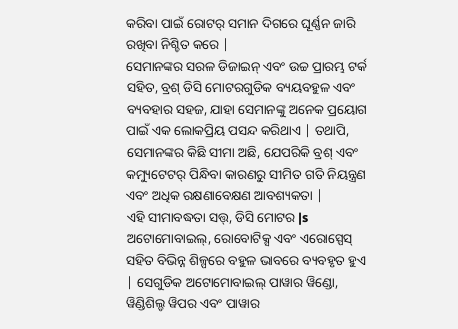କରିବା ପାଇଁ ରୋଟର୍ ସମାନ ଦିଗରେ ଘୂର୍ଣ୍ଣନ ଜାରି ରଖିବା ନିଶ୍ଚିତ କରେ |
ସେମାନଙ୍କର ସରଳ ଡିଜାଇନ୍ ଏବଂ ଉଚ୍ଚ ପ୍ରାରମ୍ଭ ଟର୍କ ସହିତ, ବ୍ରଶ୍ ଡିସି ମୋଟରଗୁଡିକ ବ୍ୟୟବହୁଳ ଏବଂ ବ୍ୟବହାର ସହଜ, ଯାହା ସେମାନଙ୍କୁ ଅନେକ ପ୍ରୟୋଗ ପାଇଁ ଏକ ଲୋକପ୍ରିୟ ପସନ୍ଦ କରିଥାଏ | ତଥାପି, ସେମାନଙ୍କର କିଛି ସୀମା ଅଛି, ଯେପରିକି ବ୍ରଶ୍ ଏବଂ କମ୍ୟୁଟେଟର୍ ପିନ୍ଧିବା କାରଣରୁ ସୀମିତ ଗତି ନିୟନ୍ତ୍ରଣ ଏବଂ ଅଧିକ ରକ୍ଷଣାବେକ୍ଷଣ ଆବଶ୍ୟକତା |
ଏହି ସୀମାବଦ୍ଧତା ସତ୍ତ୍, ଡିସି ମୋଟର |s ଅଟୋମୋବାଇଲ୍, ରୋବୋଟିକ୍ସ ଏବଂ ଏରୋସ୍ପେସ୍ ସହିତ ବିଭିନ୍ନ ଶିଳ୍ପରେ ବହୁଳ ଭାବରେ ବ୍ୟବହୃତ ହୁଏ | ସେଗୁଡିକ ଅଟୋମୋବାଇଲ୍ ପାୱାର ୱିଣ୍ଡୋ, ୱିଣ୍ଡିଶିଲ୍ଡ ୱିପର ଏବଂ ପାୱାର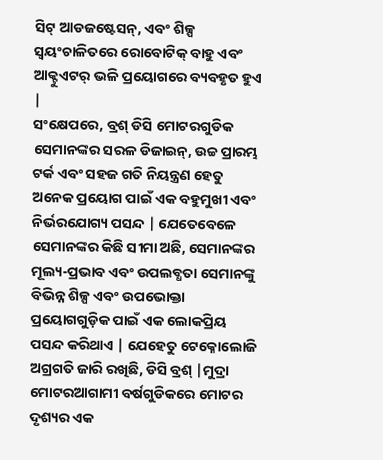ସିଟ୍ ଆଡଜଷ୍ଟେସନ୍, ଏବଂ ଶିଳ୍ପ ସ୍ୱୟଂଚାଳିତରେ ରୋବୋଟିକ୍ ବାହୁ ଏବଂ ଆକ୍ଟୁଏଟର୍ ଭଳି ପ୍ରୟୋଗରେ ବ୍ୟବହୃତ ହୁଏ |
ସଂକ୍ଷେପରେ, ବ୍ରଶ୍ ଡିସି ମୋଟରଗୁଡିକ ସେମାନଙ୍କର ସରଳ ଡିଜାଇନ୍, ଉଚ୍ଚ ପ୍ରାରମ୍ଭ ଟର୍କ ଏବଂ ସହଜ ଗତି ନିୟନ୍ତ୍ରଣ ହେତୁ ଅନେକ ପ୍ରୟୋଗ ପାଇଁ ଏକ ବହୁମୁଖୀ ଏବଂ ନିର୍ଭରଯୋଗ୍ୟ ପସନ୍ଦ | ଯେତେବେଳେ ସେମାନଙ୍କର କିଛି ସୀମା ଅଛି, ସେମାନଙ୍କର ମୂଲ୍ୟ-ପ୍ରଭାବ ଏବଂ ଉପଲବ୍ଧତା ସେମାନଙ୍କୁ ବିଭିନ୍ନ ଶିଳ୍ପ ଏବଂ ଉପଭୋକ୍ତା ପ୍ରୟୋଗଗୁଡ଼ିକ ପାଇଁ ଏକ ଲୋକପ୍ରିୟ ପସନ୍ଦ କରିଥାଏ | ଯେହେତୁ ଟେକ୍ନୋଲୋଜି ଅଗ୍ରଗତି ଜାରି ରଖିଛି, ଡିସି ବ୍ରଶ୍ |ମୁଦ୍ରା ମୋଟରଆଗାମୀ ବର୍ଷଗୁଡିକରେ ମୋଟର ଦୃଶ୍ୟର ଏକ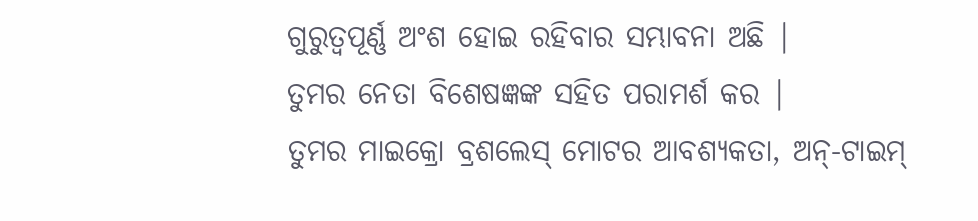ଗୁରୁତ୍ୱପୂର୍ଣ୍ଣ ଅଂଶ ହୋଇ ରହିବାର ସମ୍ଭାବନା ଅଛି |
ତୁମର ନେତା ବିଶେଷଜ୍ଞଙ୍କ ସହିତ ପରାମର୍ଶ କର |
ତୁମର ମାଇକ୍ରୋ ବ୍ରଶଲେସ୍ ମୋଟର ଆବଶ୍ୟକତା, ଅନ୍-ଟାଇମ୍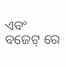ଏବଂ ବଜେଟ୍ ରେ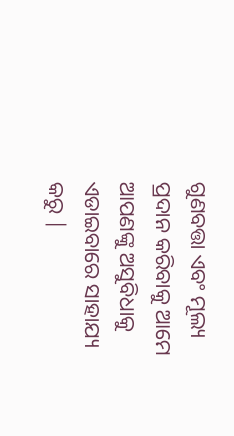ଗୁଣବତ୍ତା ଏବଂ ମୂଲ୍ୟ ପ୍ରଦାନ କରିବାକୁ ଆମେ ଆପଣଙ୍କୁ ଅସୁବିଧାକୁ ଏଡାଇବାରେ ସାହାଯ୍ୟ କରୁ |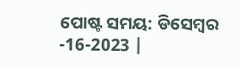ପୋଷ୍ଟ ସମୟ: ଡିସେମ୍ବର -16-2023 |